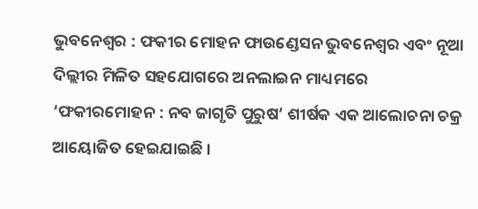ଭୁବନେଶ୍ୱର : ଫକୀର ମୋହନ ଫାଉଣ୍ଡେସନ ଭୁବନେଶ୍ୱର ଏବଂ ନୂଆ ଦିଲ୍ଲୀର ମିଳିତ ସହଯୋଗରେ ଅନଲାଇନ ମାଧ୍ୟମରେ ‘ଫକୀରମୋହନ : ନବ ଜାଗୃତି ପୁରୁଷ’ ଶୀର୍ଷକ ଏକ ଆଲୋଚନା ଚକ୍ର ଆୟୋଜିତ ହେଇଯାଇଛି ।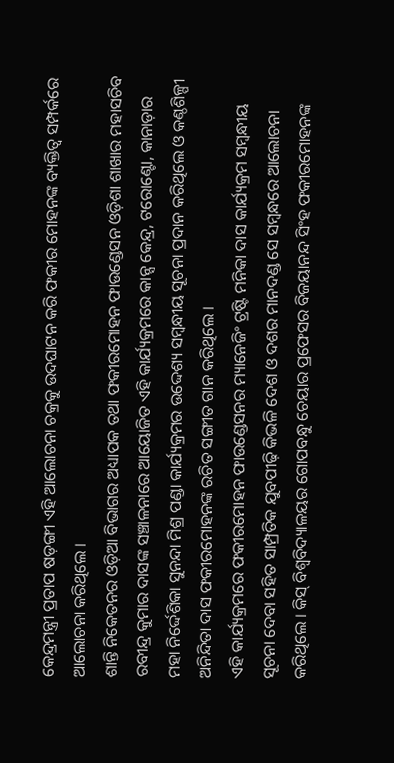କେନ୍ଦ୍ରମନ୍ତ୍ରୀ ପ୍ରତାପ ଷଡ଼ଙ୍ଗୀ ଏହି ଆଲୋଚନା ଚକ୍ରକୁ ଉଦଘାଟନ କରି ଫକୀର ମୋହନଙ୍କ ବ୍ୟକ୍ତିତ୍ୱ ସମ୍ପର୍କରେ ଆଲୋଚନା କରିଥିଲେ ।
ଶାନ୍ତି ନିକେତନର ଓଡ଼ିଆ ବିଭାଗର ଅଧ୍ୟାପକ ତଥା ଫକୀରମୋହନ ଫାଉଣ୍ଡେସନ ଓଡ଼ିଶା ଶାଖାର ମହାସଚିବ ରବୀନ୍ଦ୍ର କୁମାର ଦାସଙ୍କ ସଞ୍ଚାଳନାରେ ଆୟୋଜିତ ଏହି କାର୍ଯ୍ୟକ୍ରମରେ କାନ୍ସ କେନ୍ଦ୍ର, ଟରୋଣ୍ଟୋ, କାନାଡ଼ାର ମହା ନିର୍ଦ୍ଦେଶିକା ସୁନନ୍ଦା ମିଶ୍ର ପଣ୍ଡା କାର୍ଯ୍ୟକ୍ରମର ଉଦ୍ଦେଶ୍ୟ ସମ୍ବନ୍ଧୀୟ ସୂଚନା ପ୍ରଦାନ କରିଥିଲେ ଓ କଣ୍ଠଶିଳ୍ପୀ ଅନିନ୍ଦିତା ଦାସ ଫକୀରମୋହନଙ୍କ ରଚିତ ସଙ୍ଗୀତ ଗାନ କରିଥିଲେ ।
ଏହି କାର୍ଯ୍ୟକ୍ରମରେ ଫକୀରମୋହନ ଫାଉଣ୍ଡେସନର ମ୍ୟାନେଜିଂ ଟ୍ରଷ୍ଟି ମନିକା ଦାସ କାର୍ଯ୍ୟକ୍ରମ ସମ୍ବନ୍ଧୀୟ ସୂଚନା ଦେବା ସହିତ ସାମ୍ପ୍ରତିକ ଯୁବପୀଢ଼ି କିଭଳି ଦେଶ ଓ ଦଶର ମାନଦଣ୍ଡ ସେ ସମ୍ବନ୍ଧରେ ଆଲୋଚନା କରିଥିଲେ । କିସ୍ ବିଶ୍ବବିଦ୍ୟାଳୟର ଗୋପବନ୍ଧୁ ଚେୟାର ପ୍ରଫେସର ବିଜୟାନନ୍ଦ ସିଂହ ଫକୀରମୋହନଙ୍କ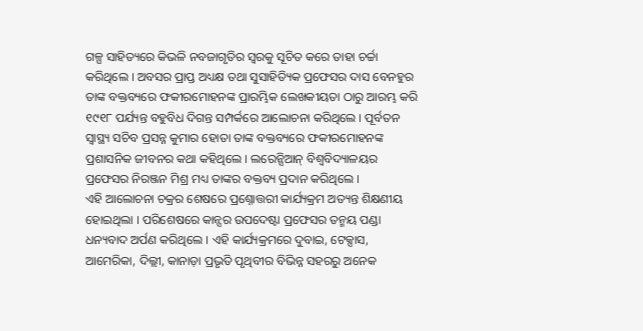ଗଳ୍ପ ସାହିତ୍ୟରେ କିଭଳି ନବଜାଗୃତିର ସ୍ବରକୁ ସୂଚିତ କରେ ତାହା ଚର୍ଚ୍ଚା କରିଥିଲେ । ଅବସର ପ୍ରାପ୍ତ ଅଧ୍ୟକ୍ଷ ତଥା ସୁସାହିତ୍ୟିକ ପ୍ରଫେସର ଦାସ ବେନହୁର ତାଙ୍କ ବକ୍ତବ୍ୟରେ ଫକୀରମୋହନଙ୍କ ପ୍ରାରମ୍ଭିକ ଲେଖକୀୟତା ଠାରୁ ଆରମ୍ଭ କରି ୧୯୧୮ ପର୍ଯ୍ୟନ୍ତ ବହୁବିଧ ଦିଗନ୍ତ ସମ୍ପର୍କରେ ଆଲୋଚନା କରିଥିଲେ । ପୂର୍ବତନ ସ୍ବାସ୍ଥ୍ୟ ସଚିବ ପ୍ରସନ୍ନ କୁମାର ହୋତା ତାଙ୍କ ବକ୍ତବ୍ୟରେ ଫକୀରମୋହନଙ୍କ ପ୍ରଶାସନିକ ଜୀବନର କଥା କହିଥିଲେ । ଲରେନ୍ସିଆନ୍ ବିଶ୍ବବିଦ୍ୟାଳୟର ପ୍ରଫେସର ନିରଞ୍ଜନ ମିଶ୍ର ମଧ୍ୟ ତାଙ୍କର ବକ୍ତବ୍ୟ ପ୍ରଦାନ କରିଥିଲେ ।
ଏହି ଆଲୋଚନା ଚକ୍ରର ଶେଷରେ ପ୍ରଶ୍ନୋତ୍ତରୀ କାର୍ଯ୍ୟକ୍ରମ ଅତ୍ୟନ୍ତ ଶିକ୍ଷଣୀୟ ହୋଇଥିଲା । ପରିଶେଷରେ କାନ୍ସର ଉପଦେଷ୍ଟା ପ୍ରଫେସର ତନ୍ମୟ ପଣ୍ଡା ଧନ୍ୟବାଦ ଅର୍ପଣ କରିଥିଲେ । ଏହି କାର୍ଯ୍ୟକ୍ରମରେ ଦୁବାଇ, ଟେକ୍ସାସ, ଆମେରିକା, ଦିଲ୍ଲୀ, କାନାଡ଼ା ପ୍ରଭୃତି ପୃଥିବୀର ବିଭିନ୍ନ ସହରରୁ ଅନେକ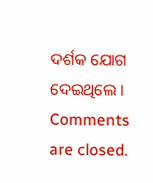ଦର୍ଶକ ଯୋଗ ଦେଇଥିଲେ ।
Comments are closed.